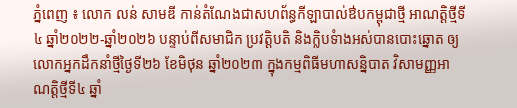ភ្នំពេញ ៖ លោក លន់ សាមឌី កាន់តំណែងជាសហព័ន្ធកីឡាបាល់ឳបកម្ពុជាថ្មី អាណត្តិថ្មីទី៤ ឆ្នាំ២០២២-ឆ្នាំ២០២៦ បន្ទាប់ពីសមាជិក ប្រវត្តិបតិ និងក្លិបទំាងអស់បានបោះឆ្នោត ឲ្យលោកអ្នកដឹកនាំថ្មីថ្ងៃទី២៦ ខែមិថុន ឆ្នាំ២០២៣ ក្នុងកម្មពិធីមហាសន្និបាត វិសាមញ្ញអាណត្តិថ្មីទី៤ ឆ្នាំ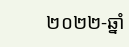២០២២-ឆ្នាំ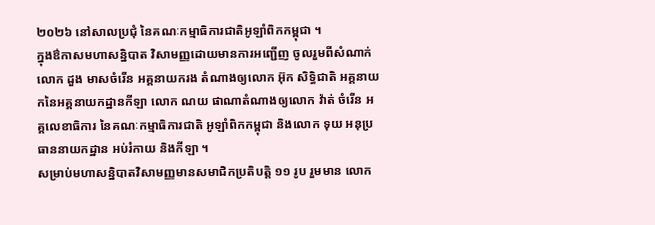២០២៦ នៅសាលប្រជុំ នៃគណៈកម្មាធិការជាតិអូឡាំពិកកម្ពុជា ។
ក្នុងឳកាសមហាសន្និបាត វិសាមញ្ញដោយមានការអញ្ជើញ ចូលរួមពីសំណាក់ លោក ដួង មាសចំរើន អគ្គនាយករង តំណាងឲ្យលោក អ៊ុក សិទ្ធិជាតិ អគ្គនាយកនៃអគ្គនាយកដ្ឋានកីឡា លោក ណយ ផាណាតំណាងឲ្យលោក វ៉ាត់ ចំរើន អគ្គលេខាធិការ នៃគណៈកម្មាធិការជាតិ អូឡាំពិកកម្ពុជា និងលោក ទុយ អនុប្រធាននាយកដ្ឋាន អប់រំកាយ និងកីឡា ។
សម្រាប់មហាសន្និបាតវិសាមញ្ញមានសមាជិកប្រតិបត្តិ ១១ រូប រួមមាន លោក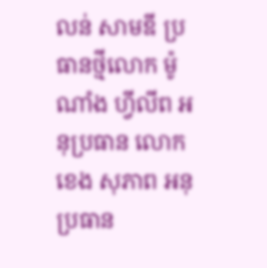លន់ សាមឌី ប្រធានថ្មីលោក ម៉ូណាំង ហ្វីលីព អនុប្រធាន លោក ខេង សុភាព អនុប្រធាន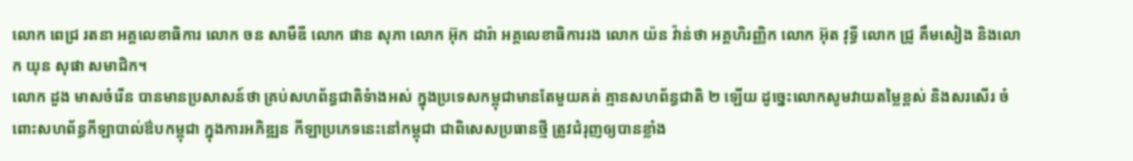លោក ពេជ្រ រតនា អគ្គលេខាធិការ លោក ចន សាមឺឌី លោក ផាន សុភា លោក អ៊ុក ដារ៉ា អគ្គលេខាធិការរង លោក យ៉ន វ៉ាន់ថា អគ្គហិរញ្ញិក លោក អ៊ុត វុទ្ធី លោក ជ្រូ គឹមសៀង និងលោក យុន សុផា សមាជិក។
លោក ដួង មាសចំរើន បានមានប្រសាសន៍ថា គ្រប់សហព័ន្ធជាតិទំាងអស់ ក្នុងប្រទេសកម្ពុជាមានតែមួយគត់ គ្មានសហព័ន្ធជាតិ ២ ឡើយ ដូច្នេះលោកសូមវាយតម្លៃខ្ពស់ និងសរសើរ ចំពោះសហព័ន្ធកីឡាបាល់ឳបកម្ពុជា ក្នុងការអភិឌ្ឍន កីឡាប្រភេទនេះនៅកម្ពុជា ជាពិសេសប្រធានថ្មី ត្រូវជំរុញឲ្យបានខ្លាំង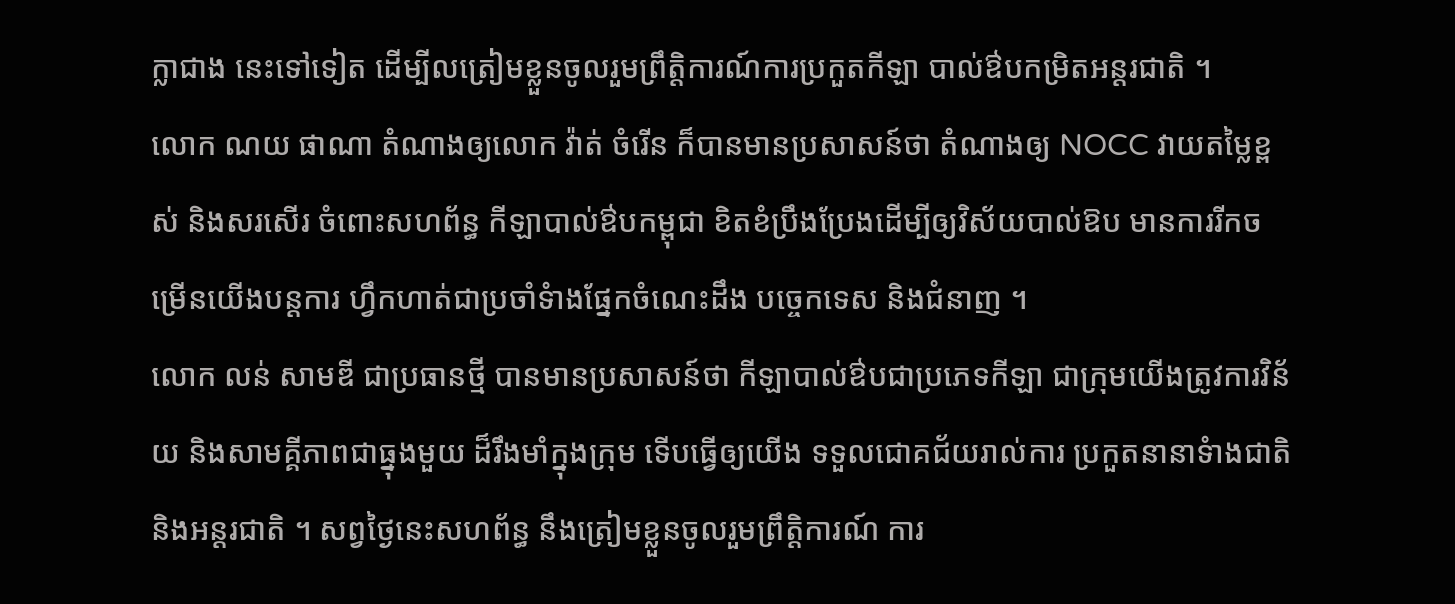ក្លាជាង នេះទៅទៀត ដើម្បីលត្រៀមខ្លួនចូលរួមព្រឹត្តិការណ៍ការប្រកួតកីឡា បាល់ឳបកម្រិតអន្តរជាតិ ។
លោក ណយ ផាណា តំណាងឲ្យលោក វ៉ាត់ ចំរើន ក៏បានមានប្រសាសន៍ថា តំណាងឲ្យ NOCC វាយតម្លៃខ្ពស់ និងសរសើរ ចំពោះសហព័ន្ធ កីឡាបាល់ឳបកម្ពុជា ខិតខំប្រឹងប្រែងដើម្បីឲ្យវិស័យបាល់ឱប មានការរីកចម្រើនយើងបន្តការ ហ្វឹកហាត់ជាប្រចាំទំាងផ្នែកចំណេះដឹង បច្ចេកទេស និងជំនាញ ។
លោក លន់ សាមឌី ជាប្រធានថ្មី បានមានប្រសាសន៍ថា កីឡាបាល់ឳបជាប្រភេទកីឡា ជាក្រុមយើងត្រូវការវិន័យ និងសាមគ្គីភាពជាធ្នុងមួយ ដ៏រឹងមាំក្នុងក្រុម ទើបធ្វើឲ្យយើង ទទួលជោគជ័យរាល់ការ ប្រកួតនានាទំាងជាតិ និងអន្តរជាតិ ។ សព្វថ្ងៃនេះសហព័ន្ធ នឹងត្រៀមខ្លួនចូលរួមព្រឹត្តិការណ៍ ការ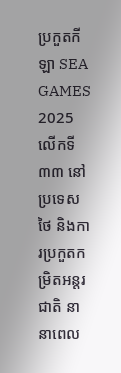ប្រកួតកីឡា SEA GAMES 2025 លើកទី៣៣ នៅប្រទេសថៃ និងការប្រកួតកមិ្រតអន្តរជាតិ នានាពេល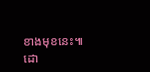ខាងមុខនេះ៕
ដោ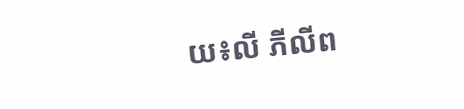យ៖លី ភីលីព